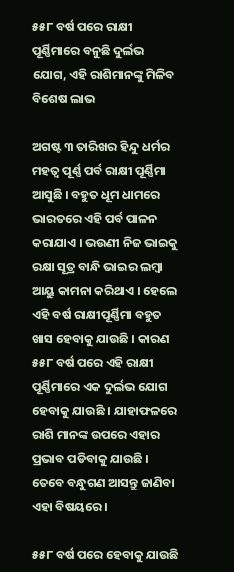୫୫୮ ବର୍ଷ ପରେ ରାକ୍ଷୀ ପୂର୍ଣ୍ଣିମାରେ ବନୁଛି ଦୁର୍ଲଭ ଯୋଗ, ଏହି ରାଶିମାନଙ୍କୁ ମିଳିବ ବିଶେଷ ଲାଭ

ଅଗଷ୍ଟ ୩ ତାରିଖର ହିନ୍ଦୁ ଧର୍ମର ମହତ୍ଵ ପୂର୍ଣ୍ଣ ପର୍ବ ରାକ୍ଷୀ ପୂର୍ଣ୍ଣିମା ଆସୁଛି । ବହୁତ ଧୂମ ଧାମରେ ଭାରତରେ ଏହି ପର୍ବ ପାଳନ କରାଯାଏ । ଭଉଣୀ ନିଜ ଭାଇକୁ ରକ୍ଷା ସୂତ୍ର ବାନ୍ଧି ଭାଇର ଲମ୍ବା ଆୟୁ କାମନା କରିଥାଏ । ହେଲେ ଏହି ବର୍ଷ ରାକ୍ଷୀପୂର୍ଣ୍ଣିମା ବହୁତ ଖାସ ହେବାକୁ ଯାଉଛି । କାରଣ ୫୫୮ ବର୍ଷ ପରେ ଏହି ରାକ୍ଷୀ ପୂର୍ଣ୍ଣିମାରେ ଏକ ଦୁର୍ଲଭ ଯୋଗ ହେବାକୁ ଯାଉଛି । ଯାହାଫଳରେ ରାଶି ମାନଙ୍କ ଉପରେ ଏହାର ପ୍ରଭାବ ପଡିବାକୁ ଯାଉଛି । ତେବେ ବନ୍ଧୁଗଣ ଆସନ୍ତୁ ଜାଣିବା ଏହା ବିଷୟରେ ।

୫୫୮ ବର୍ଷ ପରେ ହେବାକୁ ଯାଉଛି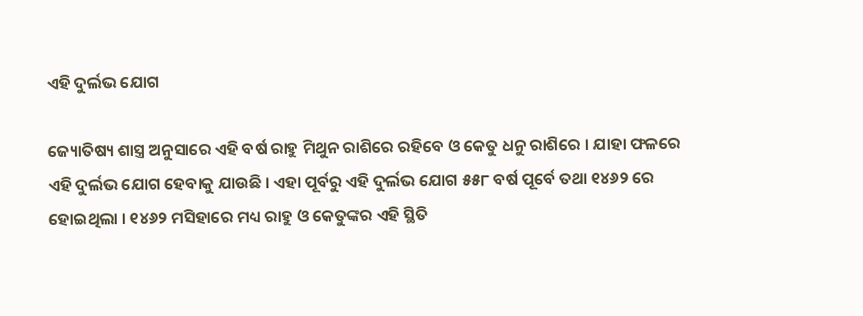ଏହି ଦୁର୍ଲଭ ଯୋଗ

ଜ୍ୟୋତିଷ୍ୟ ଶାସ୍ତ୍ର ଅନୁସାରେ ଏହି ବର୍ଷ ରାହୁ ମିଥୁନ ରାଶିରେ ରହିବେ ଓ କେତୁ ଧନୁ ରାଶିରେ । ଯାହା ଫଳରେ ଏହି ଦୁର୍ଲଭ ଯୋଗ ହେବାକୁ ଯାଉଛି । ଏହା ପୂର୍ବରୁ ଏହି ଦୁର୍ଲଭ ଯୋଗ ୫୫୮ ବର୍ଷ ପୂର୍ବେ ତଥା ୧୪୬୨ ରେ ହୋଇଥିଲା । ୧୪୬୨ ମସିହାରେ ମଧ୍ୟ ରାହୁ ଓ କେତୁଙ୍କର ଏହି ସ୍ଥିତି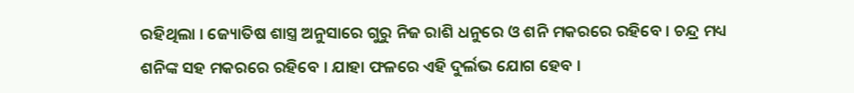ରହିଥିଲା । ଜ୍ୟୋତିଷ ଶାସ୍ତ୍ର ଅନୁସାରେ ଗୁରୁ ନିଜ ରାଶି ଧନୁରେ ଓ ଶନି ମକରରେ ରହିବେ । ଚନ୍ଦ୍ର ମଧ୍ୟ ଶନିଙ୍କ ସହ ମକରରେ ରହିବେ । ଯାହା ଫଳରେ ଏହି ଦୁର୍ଲଭ ଯୋଗ ହେବ ।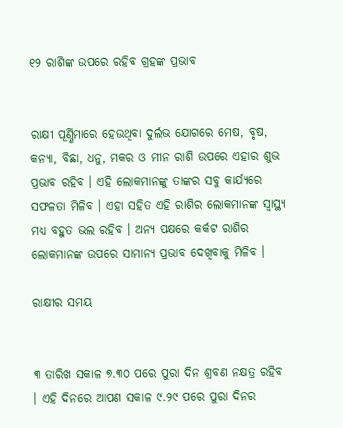୧୨ ରାଶିଙ୍କ ଉପରେ ରହିବ ଗ୍ରହଙ୍କ ପ୍ରଭାବ


ରାକ୍ଷୀ ପୂର୍ଣ୍ଣିମାରେ ହେଉଥିବା ଦୁର୍ଲଭ ଯୋଗରେ ମେଷ, ବୃଷ, କନ୍ୟା, ବିଛା, ଧନୁ, ମକର ଓ ମୀନ ରାଶି ଉପରେ ଏହାର ଶୁଭ ପ୍ରଭାବ ରହିବ । ଏହି ଲୋକମାନଙ୍କୁ ତାଙ୍କର ସବୁ କାର୍ଯ୍ୟରେ ସଫଳତା ମିଳିବ । ଏହା ସହିତ ଏହି ରାଶିର ଲୋକମାନଙ୍କ ସ୍ୱାସ୍ଥ୍ୟ ମଧ୍ୟ ବହୁତ ଭଲ ରହିବ । ଅନ୍ୟ ପକ୍ଷରେ କର୍କଟ ରାଶିର ଲୋକମାନଙ୍କ ଉପରେ ସାମାନ୍ୟ ପ୍ରଭାବ ଦେଖିବାକୁ ମିଳିବ ।

ରାକ୍ଷୀର ସମୟ


୩ ତାରିଖ ସକାଳ ୭.୩୦ ପରେ ପୁରା ଦିନ ଶ୍ରବଣ ନକ୍ଷତ୍ର ରହିବ । ଏହି ଦିନରେ ଆପଣ ସକାଳ ୯.୨୯ ପରେ ପୁରା ଦିନର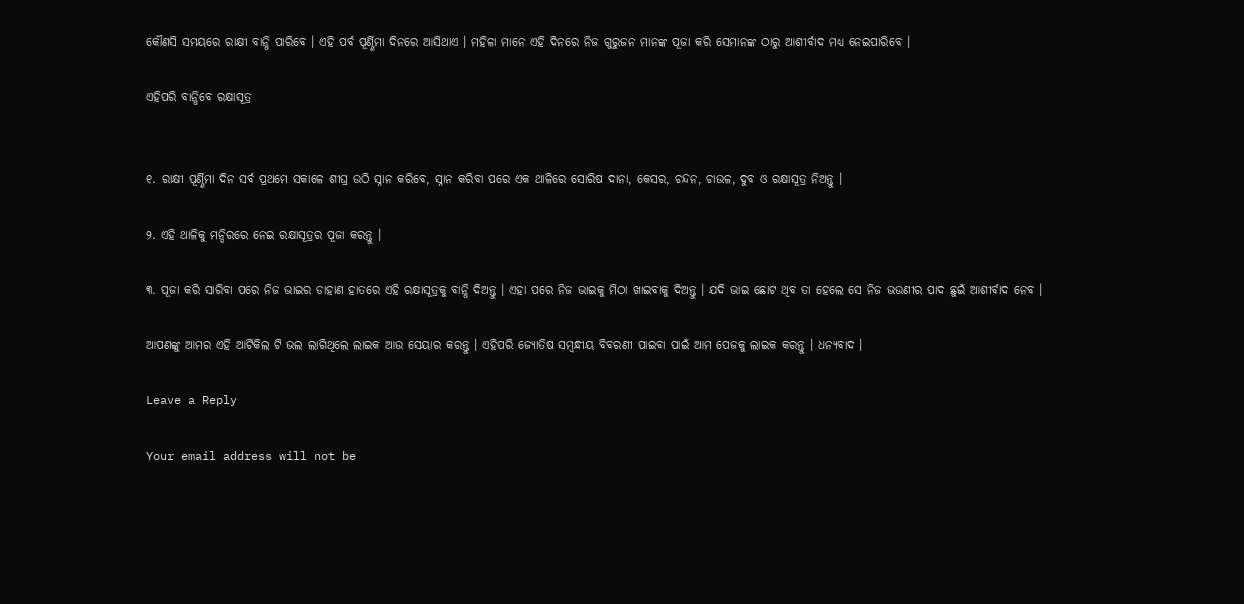କୌଣସି ସମୟରେ ରାକ୍ଷୀ ବାନ୍ଧି ପାରିବେ । ଏହି ପର୍ବ ପୂର୍ଣ୍ଣିମା ଦିନରେ ଆସିଥାଏ । ମହିଳା ମାନେ ଏହି ଦିନରେ ନିଜ ଗୁରୁଜନ ମାନଙ୍କ ପୂଜା କରି ସେମାନଙ୍କ ଠାରୁ ଆଶୀର୍ବାଦ ମଧ୍ୟ ନେଇପାରିବେ ।

ଏହିପରି ବାନ୍ଧିବେ ରକ୍ଷାସୂତ୍ର


୧. ରାକ୍ଷୀ ପୂର୍ଣ୍ଣିମା ଦିନ ସର୍ବ ପ୍ରଥମେ ସକାଳେ ଶୀଘ୍ର ଉଠି ସ୍ନାନ କରିବେ, ସ୍ନାନ କରିବା ପରେ ଏକ ଥାଳିରେ ସୋରିଷ ଦାନା, କେସର, ଚନ୍ଦନ, ଚାଉଳ, ଦୁବ ଓ ରକ୍ଷାସୂତ୍ର ନିଅନ୍ତୁ ।

୨. ଏହି ଥାଳିକୁ ମନ୍ଦିରରେ ନେଇ ରକ୍ଷାସୂତ୍ରର ପୂଜା କରନ୍ତୁ ।

୩. ପୂଜା କରି ସାରିବା ପରେ ନିଜ ଭାଇର ଡାହାଣ ହାତରେ ଏହି ରକ୍ଷାସୂତ୍ରକୁ ବାନ୍ଧି ଦିଅନ୍ତୁ । ଏହା ପରେ ନିଜ ଭାଇକୁ ମିଠା ଖାଇବାକୁ ଦିଅନ୍ତୁ । ଯଦି ଭାଇ ଛୋଟ ଥିବ ତା ହେଲେ ସେ ନିଜ ଭଉଣୀର ପାଦ ଛୁଇଁ ଆଶୀର୍ବାଦ ନେବ ।

ଆପଣଙ୍କୁ ଆମର ଏହି ଆର୍ଟିକିଲ ଟି ଭଲ ଲାଗିଥିଲେ ଲାଇକ ଆଉ ସେୟାର କରନ୍ତୁ । ଏହିପରି ଜ୍ଯୋତିଷ ସମ୍ବନ୍ଧୀୟ ବିବରଣୀ ପାଇବା ପାଇଁ ଆମ ପେଜକୁ ଲାଇକ କରନ୍ତୁ । ଧନ୍ୟବାଦ ।

Leave a Reply

Your email address will not be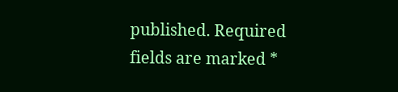published. Required fields are marked *